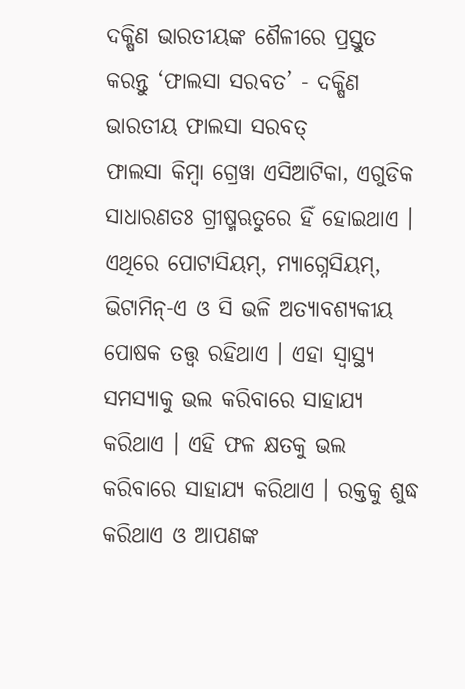ଦକ୍ଷିଣ ଭାରତୀୟଙ୍କ ଶୈଳୀରେ ପ୍ରସ୍ତୁତ କରନ୍ତୁ ‘ଫାଲସା ସରବତ’ - ଦକ୍ଷିଣ ଭାରତୀୟ ଫାଲସା ସରବତ୍
ଫାଲସା କିମ୍ବା ଗ୍ରେୱା ଏସିଆଟିକା, ଏଗୁଡିକ ସାଧାରଣତଃ ଗ୍ରୀଷ୍ମଋତୁରେ ହିଁ ହୋଇଥାଏ । ଏଥିରେ ପୋଟାସିୟମ୍, ମ୍ୟାଗ୍ନେସିୟମ୍, ଭିଟାମିନ୍-ଏ ଓ ସି ଭଳି ଅତ୍ୟାବଶ୍ୟକୀୟ ପୋଷକ ତତ୍ତ୍ବ ରହିଥାଏ । ଏହା ସ୍ବାସ୍ଥ୍ୟ ସମସ୍ୟାକୁ ଭଲ କରିବାରେ ସାହାଯ୍ୟ କରିଥାଏ । ଏହି ଫଳ କ୍ଷତକୁ ଭଲ କରିବାରେ ସାହାଯ୍ୟ କରିଥାଏ । ରକ୍ତକୁ ଶୁଦ୍ଧ କରିଥାଏ ଓ ଆପଣଙ୍କ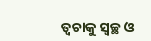ତ୍ବଚାକୁ ସ୍ବଚ୍ଛ ଓ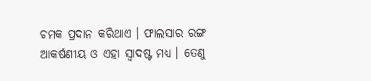ଚମକ ପ୍ରଦାନ କରିଥାଏ । ଫାଲସାର ରଙ୍ଗ ଆକର୍ଷଣୀୟ ଓ ଏହା ସ୍ବାଦଷ୍ଟ ମଧ୍ୟ । ତେଣୁ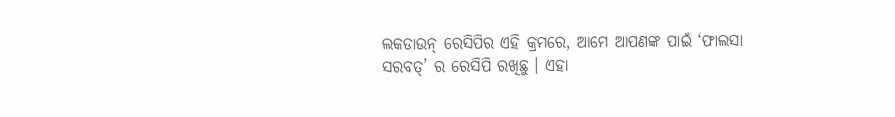ଲକଡାଉନ୍ ରେସିପିର ଏହି କ୍ରମରେ, ଆମେ ଆପଣଙ୍କ ପାଇଁ ‘ଫାଲସା ସରବତ୍’ ର ରେସିପି ରଖିଛୁ । ଏହା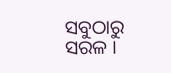ସବୁଠାରୁ ସରଳ ।